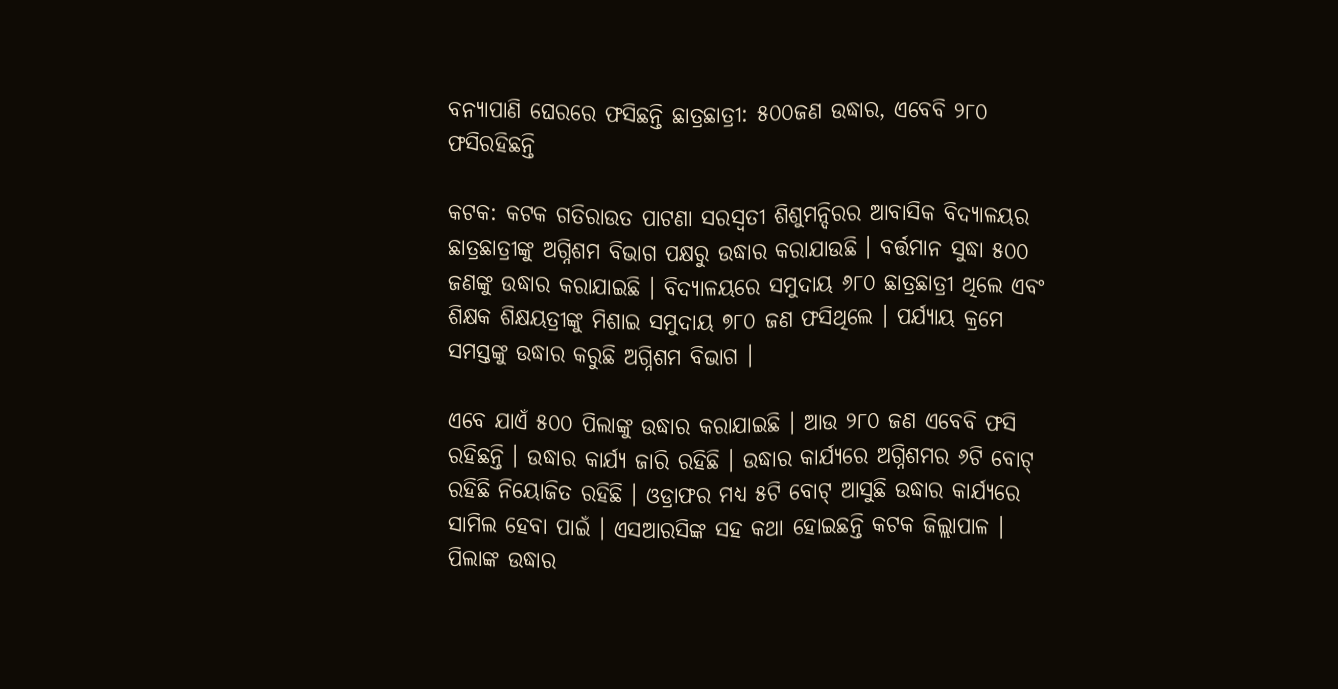ବନ୍ୟାପାଣି ଘେରରେ ଫସିଛନ୍ତି ଛାତ୍ରଛାତ୍ରୀ: ୫୦୦ଜଣ ଉଦ୍ଧାର, ଏବେବି ୨୮୦ ଫସିରହିଛନ୍ତି

କଟକ: କଟକ ଗତିରାଉତ ପାଟଣା ସରସ୍ବତୀ ଶିଶୁମନ୍ଦିରର ଆବାସିକ ବିଦ୍ୟାଳୟର ଛାତ୍ରଛାତ୍ରୀଙ୍କୁ ଅଗ୍ନିଶମ ବିଭାଗ ପକ୍ଷରୁ ଉଦ୍ଧାର କରାଯାଉଛି । ବର୍ତ୍ତମାନ ସୁଦ୍ଧା ୫୦୦ ଜଣଙ୍କୁ ଉଦ୍ଧାର କରାଯାଇଛି । ବିଦ୍ୟାଳୟରେ ସମୁଦାୟ ୬୮୦ ଛାତ୍ରଛାତ୍ରୀ ଥିଲେ ଏବଂ ଶିକ୍ଷକ ଶିକ୍ଷୟତ୍ରୀଙ୍କୁ ମିଶାଇ ସମୁଦାୟ ୭୮୦ ଜଣ ଫସିଥିଲେ । ପର୍ଯ୍ୟାୟ କ୍ରମେ ସମସ୍ତଙ୍କୁ ଉଦ୍ଧାର କରୁଛି ଅଗ୍ନିଶମ ବିଭାଗ ।

ଏବେ ଯାଏଁ ୫୦୦ ପିଲାଙ୍କୁ ଉଦ୍ଧାର କରାଯାଇଛି । ଆଉ ୨୮୦ ଜଣ ଏବେବି ଫସି ରହିଛନ୍ତି । ଉଦ୍ଧାର କାର୍ଯ୍ୟ ଜାରି ରହିଛି । ଉଦ୍ଧାର କାର୍ଯ୍ୟରେ ଅଗ୍ନିଶମର ୬ଟି ବୋଟ୍ ରହିଛି ନିୟୋଜିତ ରହିଛି । ଓଡ୍ରାଫର ମଧ୍ୟ ୫ଟି ବୋଟ୍ ଆସୁଛି ଉଦ୍ଧାର କାର୍ଯ୍ୟରେ ସାମିଲ ହେବା ପାଇଁ । ଏସଆରସିଙ୍କ ସହ କଥା ହୋଇଛନ୍ତି କଟକ ଜିଲ୍ଲାପାଳ । ପିଲାଙ୍କ ଉଦ୍ଧାର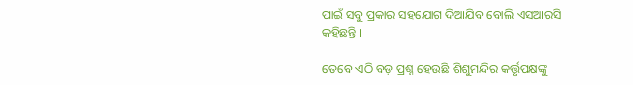ପାଇଁ ସବୁ ପ୍ରକାର ସହଯୋଗ ଦିଆଯିବ ବୋଲି ଏସଆରସି କହିଛନ୍ତି ।

ତେବେ ଏଠି ବଡ଼ ପ୍ରଶ୍ନ ହେଉଛି ଶିଶୁମନ୍ଦିର କର୍ତ୍ତୃପକ୍ଷଙ୍କୁ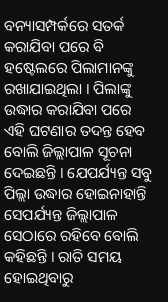ବନ୍ୟାସମ୍ପର୍କରେ ସତର୍କ କରାଯିବା ପରେ ବି ହଷ୍ଟେଲରେ ପିଲାମାନଙ୍କୁ ରଖାଯାଇଥିଲା । ପିଲାଙ୍କୁ ଉଦ୍ଧାର କରାଯିବା ପରେ ଏହି ଘଟଣାର ତଦନ୍ତ ହେବ ବୋଲି ଜିଲ୍ଲାପାଳ ସୂଚନା ଦେଇଛନ୍ତି । ଯେପର୍ଯ୍ୟନ୍ତ ସବୁ ପିଲ୍ଲା ଉଦ୍ଧାର ହୋଇନାହାନ୍ତି ସେପର୍ଯ୍ୟନ୍ତ ଜିଲ୍ଲାପାଳ ସେଠାରେ ରହିବେ ବୋଲି କହିଛନ୍ତି । ରାତି ସମୟ ହୋଇଥିବାରୁ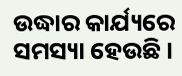ଉଦ୍ଧାର କାର୍ଯ୍ୟରେ ସମସ୍ୟା ହେଉଛି ।